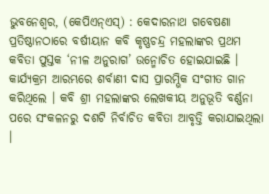ଭୁବନେଶ୍ୱର, (କେପିଏନ୍ଏସ୍) : କେଦାରନାଥ ଗବେଷଣା ପ୍ରତିଷ୍ଠାନଠାରେ ବର୍ଷୀୟାନ କବି କୃଷ୍ଣଚନ୍ଦ୍ର ମହଲାଙ୍କର ପ୍ରଥମ କବିତା ପୁସ୍ତକ ‘ନୀଳ ଅନୁରାଗ’ ଉନ୍ମୋଚିତ ହୋଇଯାଇଛି । କାର୍ଯ୍ୟକ୍ରମ ଆରମ୍ଭରେ ଶର୍ବାଣୀ ଦାସ ପ୍ରାରମ୍ଭିକ ସଂଗୀତ ଗାନ କରିଥିଲେ । କବି ଶ୍ରୀ ମହଲାଙ୍କର ଲେଖକୀୟ ଅନୁଭୂତି ବର୍ଣ୍ଣନା ପରେ ସଂକଳନରୁ ଦଶଟି ନିର୍ବାଚିତ କବିତା ଆବୃତ୍ତି କରାଯାଇଥିଲା ।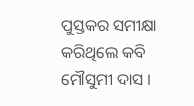ପୁସ୍ତକର ସମୀକ୍ଷା କରିଥିଲେ କବି ମୌସୁମୀ ଦାସ ।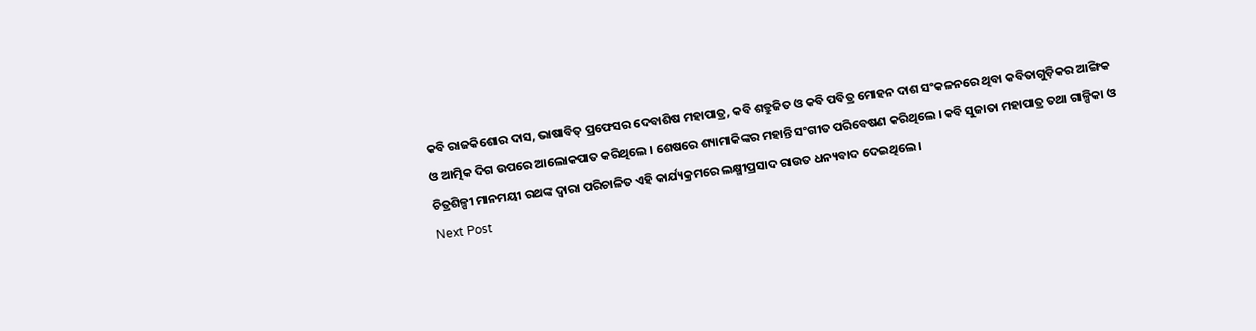କବି ରାଜକିଶୋର ଦାସ, ଭାଷାବିତ୍ ପ୍ରଫେସର ଦେବାଶିଷ ମହାପାତ୍ର, କବି ଶତ୍ରୁଜିତ ଓ କବି ପବିତ୍ର ମୋହନ ଦାଶ ସଂକଳନରେ ଥିବା କବିତାଗୁଡ଼ିକର ଆଙ୍ଗିକ ଓ ଆତ୍ମିକ ଦିଗ ଉପରେ ଆଲୋକପାତ କରିଥିଲେ । ଶେଷରେ ଶ୍ୟାମାକିଙ୍କର ମହାନ୍ତି ସଂଗୀତ ପରିବେଷଣ କରିଥିଲେ । କବି ସୁଜାତା ମହାପାତ୍ର ତଥା ଗାଳ୍ପିକା ଓ ଚିତ୍ରଶିଳ୍ପୀ ମାନମୟୀ ରଥଙ୍କ ଦ୍ୱାରା ପରିଚାଳିତ ଏହି କାର୍ଯ୍ୟକ୍ରମରେ ଲକ୍ଷ୍ମୀପ୍ରସାଦ ରାଉତ ଧନ୍ୟବାଦ ଦେଇଥିଲେ ।
Next Post